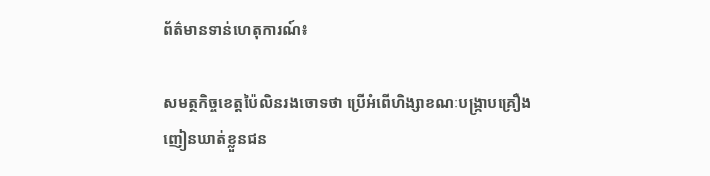ព័ត៌មានទាន់ហេតុការណ៍៖

សមត្ថកិច្ចខេត្តប៉ៃលិនរងចោទថា ប្រើអំពើហិង្សាខណៈបង្ក្រាបគ្រឿងញៀនឃាត់ខ្លួនជន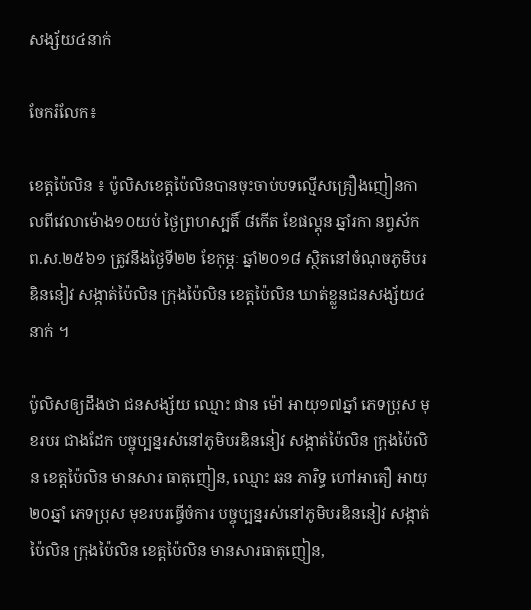សង្ស័យ៤នាក់

ចែករំលែក៖

ខេត្តប៉ៃលិន ៖ ប៉ូលិសខេត្តប៉ៃលិនបានចុះចាប់បទល្មើសគ្រឿងញៀនកាលពីវេលាម៉ោង១០យប់ ថ្ងៃព្រហស្បតិ៍ ៨កើត ខែផល្គុន ឆ្នាំរកា នព្វស័ក ព.ស.២៥៦១ ត្រូវនឹងថ្ងៃទី២២ ខែកុម្ភៈ ឆ្នាំ២០១៨ ស្ថិតនៅចំណុចភូមិបរឌិននៀវ សង្កាត់ប៉ៃលិន ក្រុងប៉ៃលិន ខេត្តប៉ៃលិន ឃាត់ខ្លួនជនសង្ស័យ៤នាក់ ។

ប៉ូលិសឲ្យដឹងថា ជនសង្ស័យ ឈ្មោះ ផាន ម៉ៅ អាយុ១៧ឆ្នាំ ភេទប្រុស មុខរបរ ជាងដែក បច្ចុប្បន្នរស់នៅភូមិបរឌិននៀវ សង្កាត់ប៉ៃលិន ក្រុងប៉ៃលិន ខេត្តប៉ៃលិន មានសារ ធាតុញៀន, ឈ្មោះ ឆន ភារិទ្ធ ហៅអាតឿ អាយុ២០ឆ្នាំ ភេទប្រុស មុខរបរធ្វើចំការ បច្ចុប្បន្នរស់នៅភូមិបរឌិននៀវ សង្កាត់ប៉ៃលិន ក្រុងប៉ៃលិន ខេត្តប៉ៃលិន មានសារធាតុញៀន,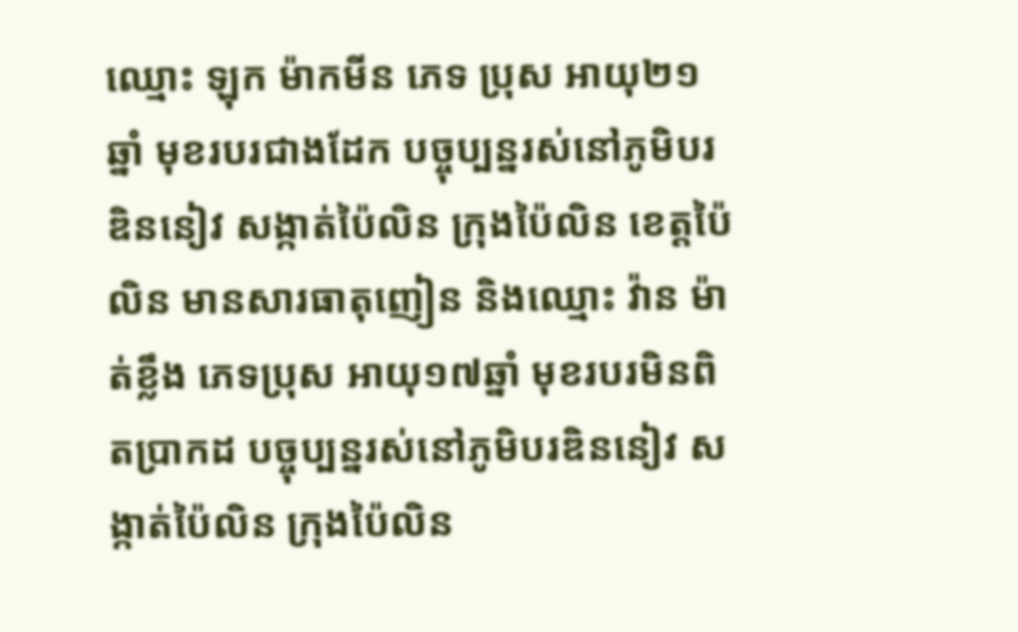ឈ្មោះ ឡុក ម៉ាកមីន ភេទ ប្រុស អាយុ២១ឆ្នាំ មុខរបរជាងដែក បច្ចុប្បន្នរស់នៅភូមិបរឌិននៀវ សង្កាត់ប៉ៃលិន ក្រុងប៉ៃលិន ខេត្តប៉ៃលិន មានសារធាតុញៀន និងឈ្មោះ វ៉ាន ម៉ាត់ខ្លឹង ភេទប្រុស អាយុ១៧ឆ្នាំ មុខរបរមិនពិតប្រាកដ បច្ចុប្បន្នរស់នៅភូមិបរឌិននៀវ សង្កាត់ប៉ៃលិន ក្រុងប៉ៃលិន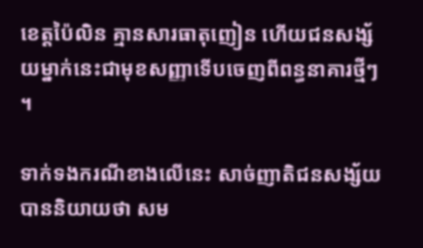ខេត្តប៉ៃលិន គ្មានសារធាតុញៀន ហើយជនសង្ស័យម្នាក់នេះជាមុខសញ្ញាទើបចេញពីពន្ធនាគារថ្មីៗ ។

ទាក់ទងករណីខាងលើនេះ សាច់ញាតិជនសង្ស័យបាននិយាយថា សម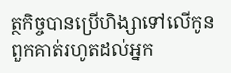ត្ថកិច្ចបានប្រើហិង្សាទៅលើកូនពួកគាត់រហូតដល់អ្នក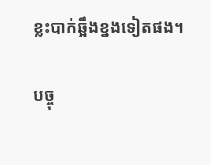ខ្លះបាក់ឆ្អឹងខ្នងទៀតផង។

បច្ចុ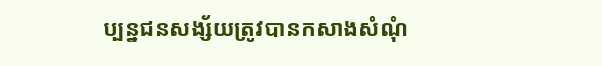ប្បន្នជនសង្ស័យត្រូវបានកសាងសំណុំ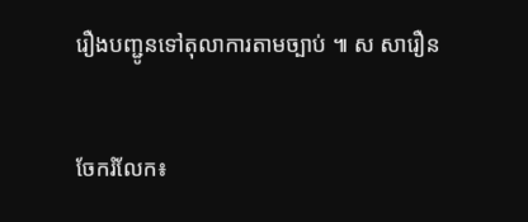រឿងបញ្ជូនទៅតុលាការតាមច្បាប់ ៕ ស សារឿន


ចែករំលែក៖